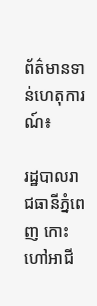ព័ត៌មានទាន់ហេតុការណ៍៖

រដ្ឋបាលរាជធានីភ្នំពេញ កោះហៅអាជី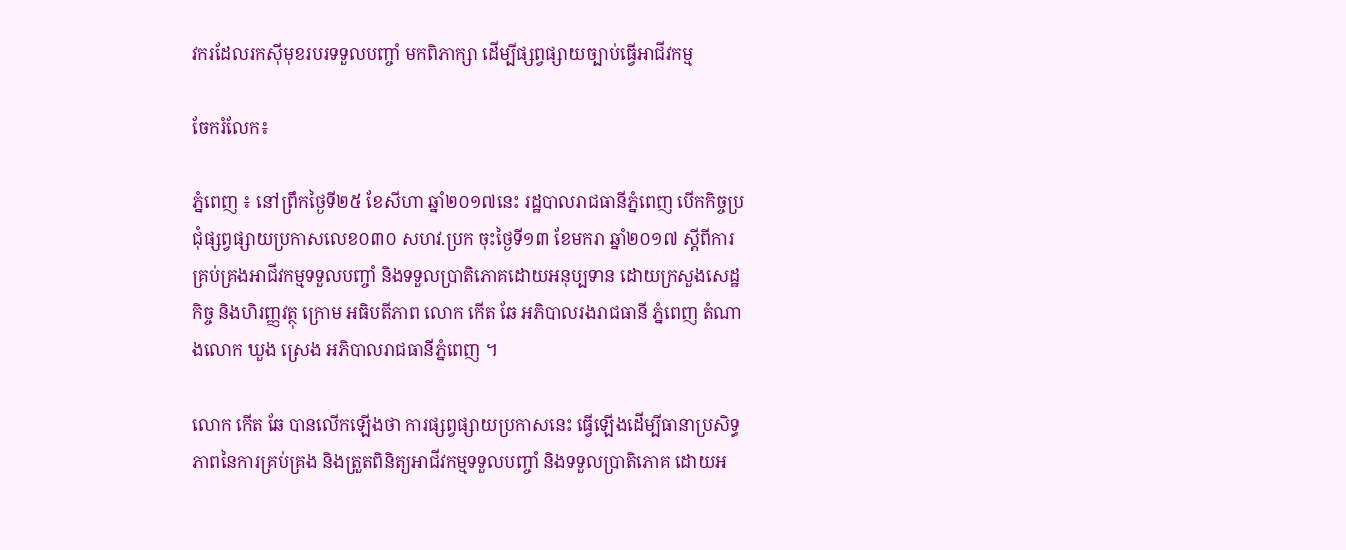វករដែលរកស៊ីមុខរបរទទួលបញ្ចាំ មកពិភាក្សា ដើម្បីផ្សព្វផ្សាយច្បាប់ធ្វើអាជីវកម្ម

ចែករំលែក៖

ភ្នំពេញ ៖ នៅព្រឹកថ្ងៃទី២៥ ខែសីហា ឆ្នាំ២០១៧នេះ រដ្ឋបាលរាជធានីភ្នំពេញ បើកកិច្ចប្រជុំផ្សព្វផ្សាយប្រកាសលេខ០៣០ សហវ.ប្រក ចុះថ្ងៃទី១៣ ខែមករា ឆ្នាំ២០១៧ ស្តីពីការគ្រប់គ្រងអាជីវកម្មទទួលបញ្ចាំ និងទទួលប្រាតិភោគដោយអនុប្បទាន ដោយក្រសួងសេដ្ឋកិច្ច និងហិរញ្ញវត្ថុ ក្រោម អធិបតីភាព លោក កើត ឆែ អភិបាលរងរាជធានី ភ្នំពេញ តំណាងលោក ឃួង ស្រេង អភិបាលរាជធានីភ្នំពេញ ។

លោក កើត ឆែ បានលើកឡើងថា ការផ្សព្វផ្សាយប្រកាសនេះ ធ្វើឡើងដើម្បីធានាប្រសិទ្ធភាពនៃការគ្រប់គ្រង និងត្រួតពិនិត្យអាជីវកម្មទទួលបញ្ចាំ និងទទួលប្រាតិភោគ ដោយអ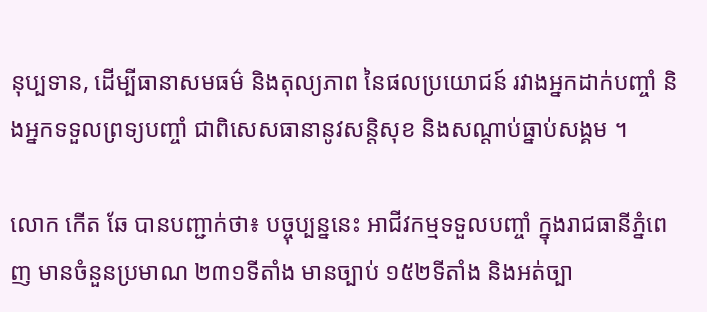នុប្បទាន, ដើម្បីធានាសមធម៌ និងតុល្យភាព នៃផលប្រយោជន៍ រវាងអ្នកដាក់បញ្ចាំ និងអ្នកទទួលព្រទ្យបញ្ចាំ ជាពិសេសធានានូវសន្តិសុខ និងសណ្តាប់ធ្នាប់សង្គម ។

លោក កើត ឆែ បានបញ្ជាក់ថា៖ បច្ចុប្បន្ននេះ អាជីវកម្មទទួលបញ្ចាំ ក្នុងរាជធានីភ្នំពេញ មានចំនួនប្រមាណ ២៣១ទីតាំង មានច្បាប់ ១៥២ទីតាំង និងអត់ច្បា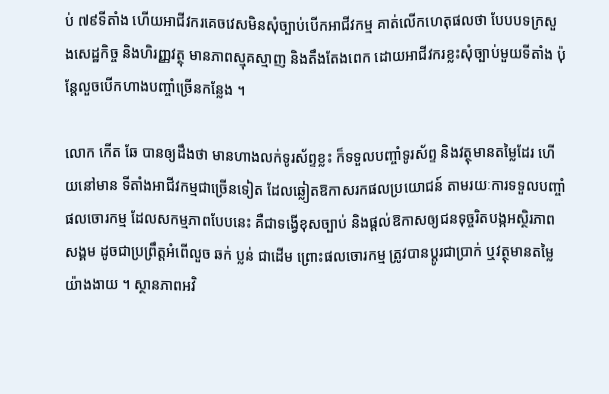ប់ ៧៩ទីតាំង ហើយអាជីវករគេចវេសមិនសុំច្បាប់បើកអាជីវកម្ម គាត់លើកហេតុផលថា បែបបទក្រសួងសេដ្ឋកិច្ច និងហិរញ្ញវត្ថុ មានភាពស្មុគស្មាញ និងតឹងតែងពេក ដោយអាជីវករខ្លះសុំច្បាប់មួយទីតាំង ប៉ុន្តែលួចបើកហាងបញ្ចាំច្រើនកន្លែង ។

លោក កើត ឆែ បានឲ្យដឹងថា មានហាងលក់ទូរស័ព្ទខ្លះ ក៏ទទួលបញ្ចាំទូរស័ព្ទ និងវត្ថុមានតម្លៃដែរ ហើយនៅមាន ទីតាំងអាជីវកម្មជាច្រើនទៀត ដែលឆ្លៀតឱកាសរកផលប្រយោជន៍ តាមរយៈការទទួលបញ្ចាំផលចោរកម្ម ដែលសកម្មភាពបែបនេះ គឺជាទង្វើខុសច្បាប់ និងផ្តល់ឱកាសឲ្យជនទុច្ចរិតបង្កអស្ថិរភាពសង្គម ដូចជាប្រព្រឹត្តអំពើលួច ឆក់ ប្លន់ ជាដើម ព្រោះផលចោរកម្ម ត្រូវបានប្តូរជាប្រាក់ ឬវត្ថុមានតម្លៃយ៉ាងងាយ ។ ស្ថានភាពអវិ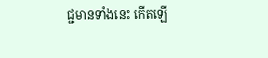ជ្ជមានទាំងនេះ កើតឡើ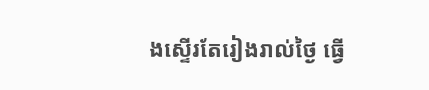ងស្ទើរតែរៀងរាល់ថ្ងៃ ធ្វើ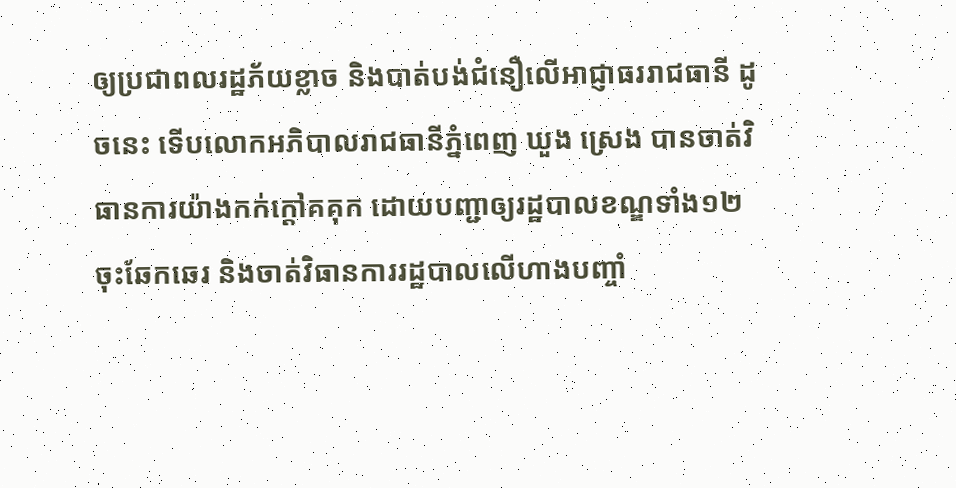ឲ្យប្រជាពលរដ្ឋភ័យខ្លាច និងបាត់បង់ជំនឿលើអាជ្ញាធររាជធានី ដូចនេះ ទើបលោកអភិបាលរាជធានីភ្នំពេញ ឃួង ស្រេង បានចាត់វិធានការយ៉ាងកក់ក្តៅគគុក ដោយបញ្ជាឲ្យរដ្ឋបាលខណ្ឌទាំង១២ ចុះឆែកឆេរ និងចាត់វិធានការរដ្ឋបាលលើហាងបញ្ចាំ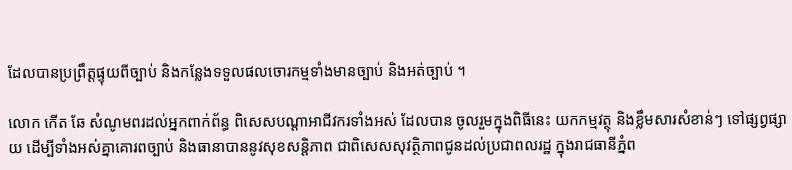ដែលបានប្រព្រឹត្តផ្ទុយពីច្បាប់ និងកន្លែងទទួលផលចោរកម្មទាំងមានច្បាប់ និងអត់ច្បាប់ ។

លោក កើត ឆែ សំណូមពរដល់អ្នកពាក់ព័ន្ធ ពិសេសបណ្តាអាជីវករទាំងអស់ ដែលបាន ចូលរួមក្នុងពិធីនេះ យកកម្មវត្ថុ និងខ្លឹមសារសំខាន់ៗ ទៅផ្សព្វផ្សាយ ដើម្បីទាំងអស់គ្នាគោរពច្បាប់ និងធានាបាននូវសុខសន្តិភាព ជាពិសេសសុវត្ថិភាពជូនដល់ប្រជាពលរដ្ឋ ក្នុងរាជធានីភ្នំព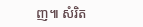ញ៕ សំរិត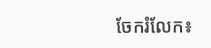ចែករំលែក៖